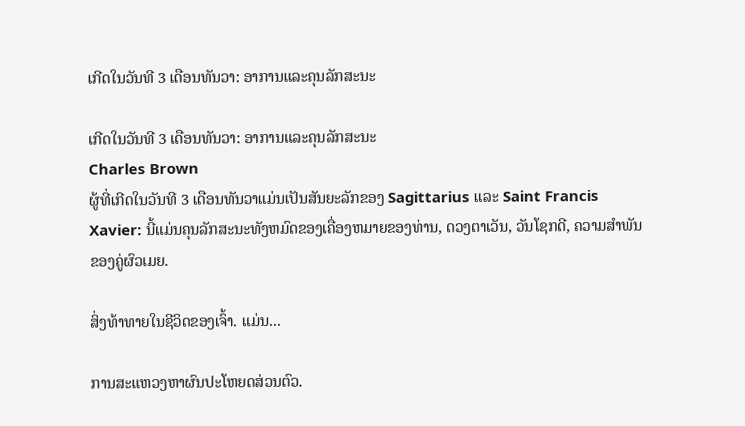ເກີດໃນວັນທີ 3 ເດືອນທັນວາ: ອາການແລະຄຸນລັກສະນະ

ເກີດໃນວັນທີ 3 ເດືອນທັນວາ: ອາການແລະຄຸນລັກສະນະ
Charles Brown
ຜູ້ທີ່ເກີດໃນວັນທີ 3 ເດືອນທັນວາແມ່ນເປັນສັນຍະລັກຂອງ Sagittarius ແລະ Saint Francis Xavier: ນີ້ແມ່ນຄຸນລັກສະນະທັງຫມົດຂອງເຄື່ອງຫມາຍຂອງທ່ານ, ດວງຕາເວັນ, ວັນໂຊກດີ, ຄວາມສໍາພັນຂອງຄູ່ຜົວເມຍ.

ສິ່ງທ້າທາຍໃນຊີວິດຂອງເຈົ້າ. ແມ່ນ...

ການສະແຫວງຫາຜົນປະໂຫຍດສ່ວນຕົວ.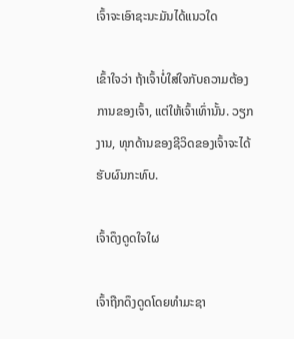ເຈົ້າຈະເອົາຊະນະມັນໄດ້ແນວໃດ

ເຂົ້າໃຈວ່າ ຖ້າເຈົ້າບໍ່ໃສ່ໃຈກັບຄວາມຕ້ອງການຂອງເຈົ້າ, ແຕ່ໃຫ້ເຈົ້າເທົ່ານັ້ນ. ວຽກງານ, ທຸກດ້ານຂອງຊີວິດຂອງເຈົ້າຈະໄດ້ຮັບຜົນກະທົບ.

ເຈົ້າດຶງດູດໃຈໃຜ

ເຈົ້າຖືກດຶງດູດໂດຍທໍາມະຊາ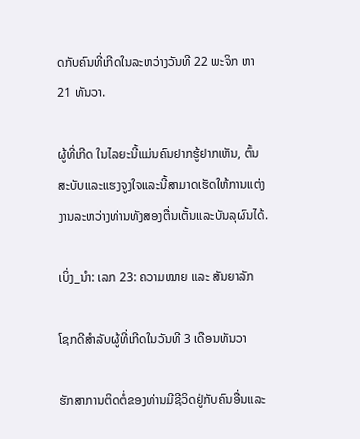ດກັບຄົນທີ່ເກີດໃນລະຫວ່າງວັນທີ 22 ພະຈິກ ຫາ 21 ທັນວາ.

ຜູ້ທີ່ເກີດ ໃນໄລຍະນີ້ແມ່ນຄົນຢາກຮູ້ຢາກເຫັນ, ຕົ້ນສະບັບແລະແຮງຈູງໃຈແລະນີ້ສາມາດເຮັດໃຫ້ການແຕ່ງງານລະຫວ່າງທ່ານທັງສອງຕື່ນເຕັ້ນແລະບັນລຸຜົນໄດ້.

ເບິ່ງ_ນຳ: ເລກ 23: ຄວາມໝາຍ ແລະ ສັນຍາລັກ

ໂຊກດີສໍາລັບຜູ້ທີ່ເກີດໃນວັນທີ 3 ເດືອນທັນວາ

ຮັກສາການຕິດຕໍ່ຂອງທ່ານມີຊີວິດຢູ່ກັບຄົນອື່ນແລະ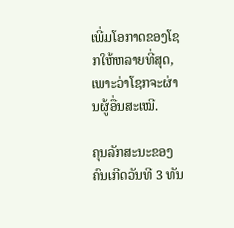ເພີ່ມໂອກາດຂອງໂຊກໃຫ້ຫລາຍທີ່ສຸດ, ເພາະວ່າໂຊກຈະຜ່ານຜູ້ອື່ນສະເໝີ.

ຄຸນລັກສະນະຂອງຄົນເກີດວັນທີ 3 ທັນ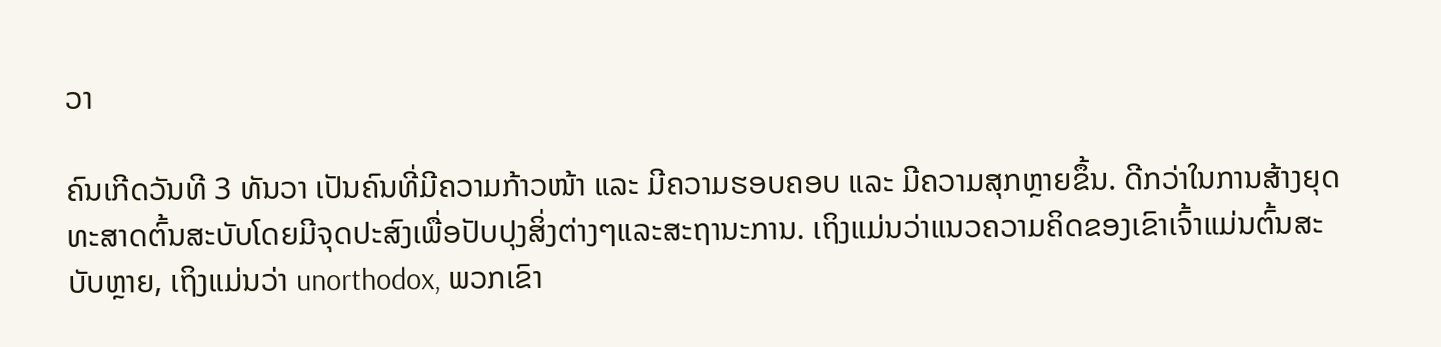ວາ

ຄົນເກີດວັນທີ 3 ທັນວາ ເປັນຄົນທີ່ມີຄວາມກ້າວໜ້າ ແລະ ມີຄວາມຮອບຄອບ ແລະ ມີຄວາມສຸກຫຼາຍຂຶ້ນ. ດີກວ່າໃນການສ້າງຍຸດທະສາດຕົ້ນສະບັບໂດຍມີຈຸດປະສົງເພື່ອປັບປຸງສິ່ງຕ່າງໆແລະສະຖານະການ. ເຖິງແມ່ນວ່າແນວຄວາມຄິດຂອງເຂົາເຈົ້າແມ່ນຕົ້ນສະບັບຫຼາຍ, ເຖິງແມ່ນວ່າ unorthodox, ພວກເຂົາ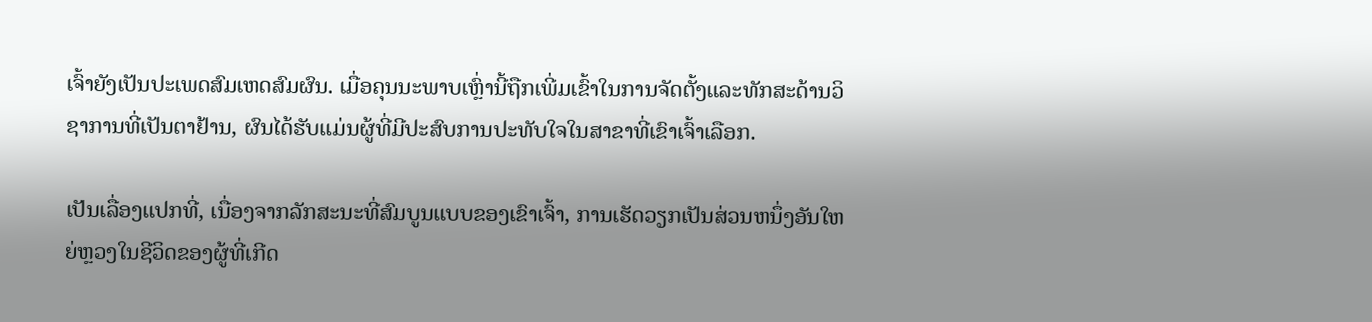ເຈົ້າຍັງເປັນປະເພດສົມເຫດສົມຜົນ. ເມື່ອຄຸນນະພາບເຫຼົ່ານີ້ຖືກເພີ່ມເຂົ້າໃນການຈັດຕັ້ງແລະທັກສະດ້ານວິຊາການທີ່ເປັນຕາຢ້ານ, ຜົນໄດ້ຮັບແມ່ນຜູ້ທີ່ມີປະສົບການປະທັບໃຈໃນສາຂາທີ່ເຂົາເຈົ້າເລືອກ.

ເປັນເລື່ອງແປກທີ່, ເນື່ອງຈາກລັກສະນະທີ່ສົມບູນແບບຂອງເຂົາເຈົ້າ, ການເຮັດວຽກເປັນສ່ວນຫນຶ່ງອັນໃຫຍ່ຫຼວງໃນຊີວິດຂອງຜູ້ທີ່ເກີດ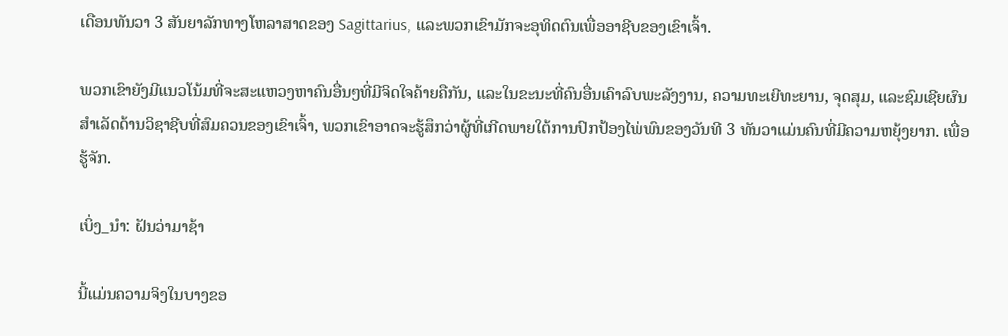ເດືອນທັນວາ 3 ສັນຍາລັກທາງໂຫລາສາດຂອງ Sagittarius, ແລະພວກເຂົາມັກຈະອຸທິດຕົນເພື່ອອາຊີບຂອງເຂົາເຈົ້າ.

ພວກເຂົາຍັງມີແນວໂນ້ມທີ່ຈະສະແຫວງຫາຄົນອື່ນໆທີ່ມີຈິດໃຈຄ້າຍຄືກັນ, ແລະໃນຂະນະທີ່ຄົນອື່ນເຄົາລົບພະລັງງານ, ຄວາມທະເຍີທະຍານ, ຈຸດສຸມ, ແລະຊົມເຊີຍຜົນສໍາເລັດດ້ານວິຊາຊີບທີ່ສົມຄວນຂອງເຂົາເຈົ້າ, ພວກເຂົາອາດຈະຮູ້ສຶກວ່າຜູ້ທີ່ເກີດພາຍໃຕ້ການປົກປ້ອງໄພ່ພົນຂອງວັນທີ 3 ທັນວາແມ່ນຄົນທີ່ມີຄວາມຫຍຸ້ງຍາກ. ເພື່ອຮູ້ຈັກ.

ເບິ່ງ_ນຳ: ຝັນວ່າມາຊ້າ

ນີ້ແມ່ນຄວາມຈິງໃນບາງຂອ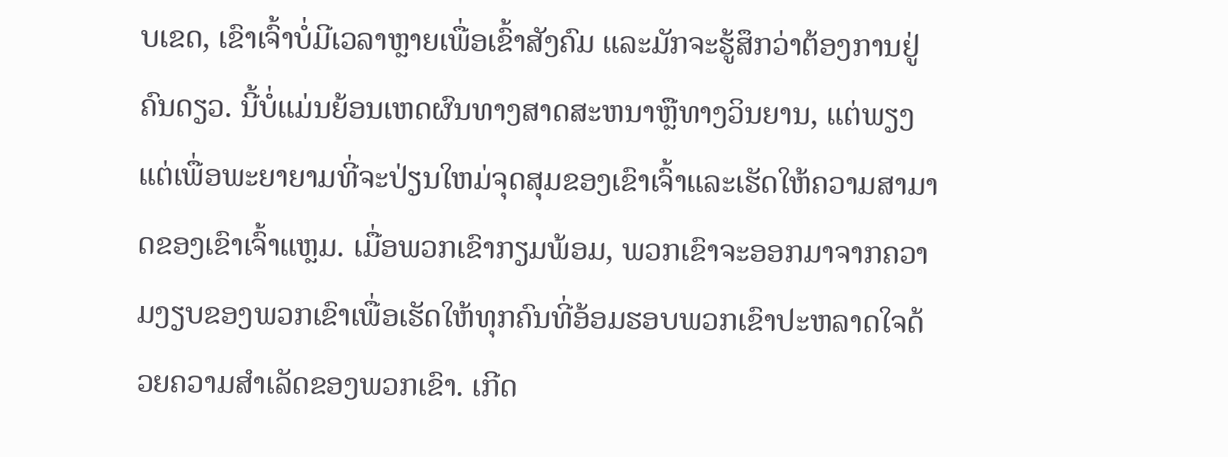ບເຂດ, ເຂົາເຈົ້າບໍ່ມີເວລາຫຼາຍເພື່ອເຂົ້າສັງຄົມ ແລະມັກຈະຮູ້ສຶກວ່າຕ້ອງການຢູ່ຄົນດຽວ. ນີ້ບໍ່ແມ່ນຍ້ອນເຫດຜົນທາງສາດສະຫນາຫຼືທາງວິນຍານ, ແຕ່ພຽງແຕ່ເພື່ອພະຍາຍາມທີ່ຈະປ່ຽນໃຫມ່ຈຸດສຸມຂອງເຂົາເຈົ້າແລະເຮັດໃຫ້ຄວາມສາມາດຂອງເຂົາເຈົ້າແຫຼມ. ເມື່ອພວກເຂົາກຽມພ້ອມ, ພວກເຂົາຈະອອກມາຈາກຄວາມງຽບຂອງພວກເຂົາເພື່ອເຮັດໃຫ້ທຸກຄົນທີ່ອ້ອມຮອບພວກເຂົາປະຫລາດໃຈດ້ວຍຄວາມສໍາເລັດຂອງພວກເຂົາ. ເກີດ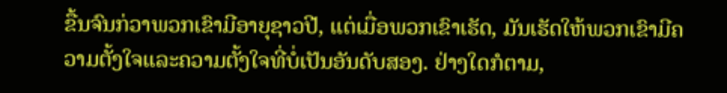ຂື້ນຈົນກ່ວາພວກເຂົາມີອາຍຸຊາວປີ, ແຕ່ເມື່ອພວກເຂົາເຮັດ, ມັນເຮັດໃຫ້ພວກເຂົາມີຄວາມຕັ້ງໃຈແລະຄວາມຕັ້ງໃຈທີ່ບໍ່ເປັນອັນດັບສອງ. ຢ່າງໃດກໍຕາມ,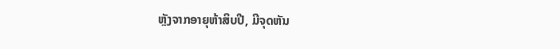ຫຼັງຈາກອາຍຸຫ້າສິບປີ, ມີຈຸດຫັນ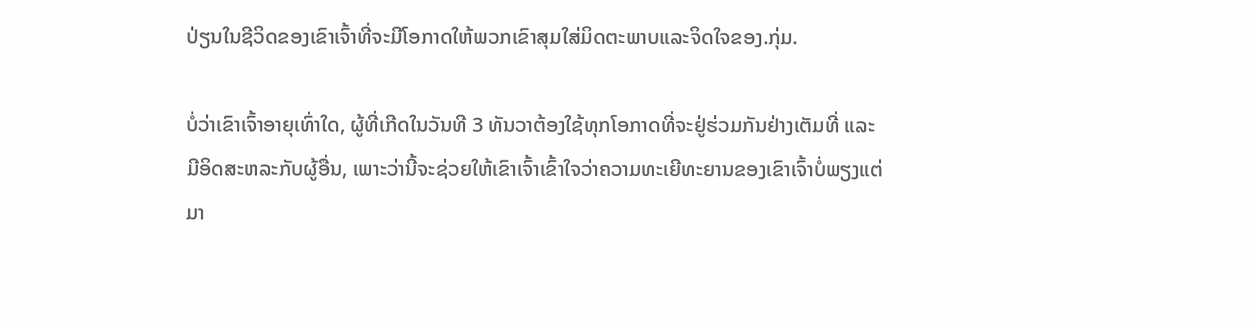ປ່ຽນໃນຊີວິດຂອງເຂົາເຈົ້າທີ່ຈະມີໂອກາດໃຫ້ພວກເຂົາສຸມໃສ່ມິດຕະພາບແລະຈິດໃຈຂອງ.ກຸ່ມ.

ບໍ່ວ່າເຂົາເຈົ້າອາຍຸເທົ່າໃດ, ຜູ້ທີ່ເກີດໃນວັນທີ 3 ທັນວາຕ້ອງໃຊ້ທຸກໂອກາດທີ່ຈະຢູ່ຮ່ວມກັນຢ່າງເຕັມທີ່ ແລະ ມີອິດສະຫລະກັບຜູ້ອື່ນ, ເພາະວ່ານີ້ຈະຊ່ວຍໃຫ້ເຂົາເຈົ້າເຂົ້າໃຈວ່າຄວາມທະເຍີທະຍານຂອງເຂົາເຈົ້າບໍ່ພຽງແຕ່ມາ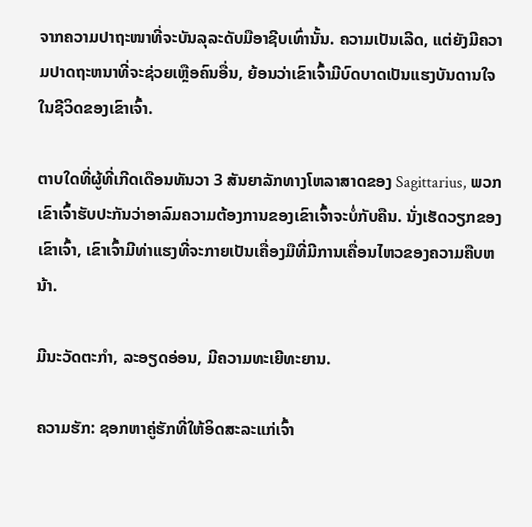ຈາກຄວາມປາຖະໜາທີ່ຈະບັນລຸລະດັບມືອາຊີບເທົ່ານັ້ນ. ຄວາມເປັນເລີດ, ແຕ່ຍັງມີຄວາມປາດຖະຫນາທີ່ຈະຊ່ວຍເຫຼືອຄົນອື່ນ, ຍ້ອນວ່າເຂົາເຈົ້າມີບົດບາດເປັນແຮງບັນດານໃຈໃນຊີວິດຂອງເຂົາເຈົ້າ.

ຕາບໃດທີ່ຜູ້ທີ່ເກີດເດືອນທັນວາ 3 ສັນຍາລັກທາງໂຫລາສາດຂອງ Sagittarius, ພວກເຂົາເຈົ້າຮັບປະກັນວ່າອາລົມຄວາມຕ້ອງການຂອງເຂົາເຈົ້າຈະບໍ່ກັບຄືນ. ນັ່ງເຮັດວຽກຂອງເຂົາເຈົ້າ, ເຂົາເຈົ້າມີທ່າແຮງທີ່ຈະກາຍເປັນເຄື່ອງມືທີ່ມີການເຄື່ອນໄຫວຂອງຄວາມຄືບຫນ້າ.

ມີນະວັດຕະກໍາ, ລະອຽດອ່ອນ, ມີຄວາມທະເຍີທະຍານ.

ຄວາມຮັກ: ຊອກຫາຄູ່ຮັກທີ່ໃຫ້ອິດສະລະແກ່ເຈົ້າ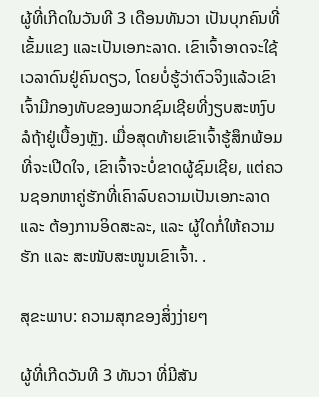ຜູ້ທີ່ເກີດໃນວັນທີ 3 ເດືອນທັນວາ ເປັນບຸກຄົນທີ່ເຂັ້ມແຂງ ແລະເປັນເອກະລາດ. ເຂົາເຈົ້າອາດຈະໃຊ້ເວລາດົນຢູ່ຄົນດຽວ, ໂດຍບໍ່ຮູ້ວ່າຕົວຈິງແລ້ວເຂົາເຈົ້າມີກອງທັບຂອງພວກຊົມເຊີຍທີ່ງຽບສະຫງົບລໍຖ້າຢູ່ເບື້ອງຫຼັງ. ເມື່ອສຸດທ້າຍເຂົາເຈົ້າຮູ້ສຶກພ້ອມທີ່ຈະເປີດໃຈ, ເຂົາເຈົ້າຈະບໍ່ຂາດຜູ້ຊົມເຊີຍ, ແຕ່ຄວນຊອກຫາຄູ່ຮັກທີ່ເຄົາລົບຄວາມເປັນເອກະລາດ ແລະ ຕ້ອງການອິດສະລະ, ແລະ ຜູ້ໃດກໍ່ໃຫ້ຄວາມຮັກ ແລະ ສະໜັບສະໜູນເຂົາເຈົ້າ. .

ສຸຂະພາບ: ຄວາມສຸກຂອງສິ່ງງ່າຍໆ

ຜູ້ທີ່ເກີດວັນທີ 3 ທັນວາ ທີ່ມີສັນ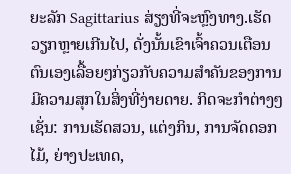ຍະລັກ Sagittarius ສ່ຽງທີ່ຈະຫຼົງທາງ.ເຮັດວຽກຫຼາຍເກີນໄປ, ດັ່ງນັ້ນເຂົາເຈົ້າຄວນເຕືອນຕົນເອງເລື້ອຍໆກ່ຽວກັບຄວາມສໍາຄັນຂອງການມີຄວາມສຸກໃນສິ່ງທີ່ງ່າຍດາຍ. ກິດຈະກໍາຕ່າງໆເຊັ່ນ: ການເຮັດສວນ, ແຕ່ງກິນ, ການຈັດດອກໄມ້, ຍ່າງປະເທດ,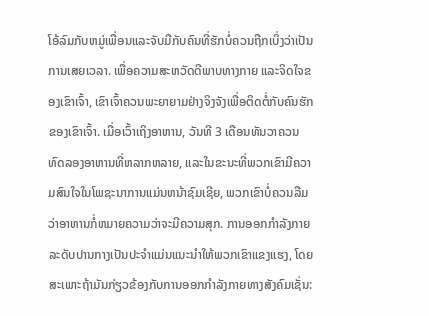ໂອ້ລົມກັບຫມູ່ເພື່ອນແລະຈັບມືກັບຄົນທີ່ຮັກບໍ່ຄວນຖືກເບິ່ງວ່າເປັນການເສຍເວລາ. ເພື່ອຄວາມສະຫວັດດີພາບທາງກາຍ ແລະຈິດໃຈຂອງເຂົາເຈົ້າ, ເຂົາເຈົ້າຄວນພະຍາຍາມຢ່າງຈິງຈັງເພື່ອຕິດຕໍ່ກັບຄົນຮັກຂອງເຂົາເຈົ້າ. ເມື່ອເວົ້າເຖິງອາຫານ, ວັນທີ 3 ເດືອນທັນວາຄວນທົດລອງອາຫານທີ່ຫລາກຫລາຍ, ແລະໃນຂະນະທີ່ພວກເຂົາມີຄວາມສົນໃຈໃນໂພຊະນາການແມ່ນຫນ້າຊົມເຊີຍ, ພວກເຂົາບໍ່ຄວນລືມວ່າອາຫານກໍ່ຫມາຍຄວາມວ່າຈະມີຄວາມສຸກ. ການອອກກໍາລັງກາຍລະດັບປານກາງເປັນປະຈໍາແມ່ນແນະນໍາໃຫ້ພວກເຂົາແຂງແຮງ, ໂດຍສະເພາະຖ້າມັນກ່ຽວຂ້ອງກັບການອອກກໍາລັງກາຍທາງສັງຄົມເຊັ່ນ: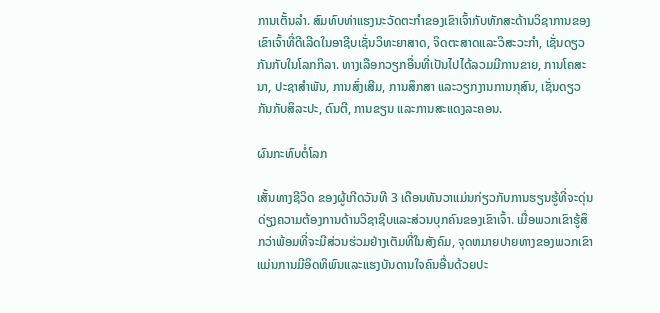ການເຕັ້ນລໍາ. ສົມທົບທ່າແຮງນະວັດຕະກໍາຂອງເຂົາເຈົ້າກັບທັກສະດ້ານວິຊາການຂອງເຂົາເຈົ້າທີ່ດີເລີດໃນອາຊີບເຊັ່ນວິທະຍາສາດ, ຈິດຕະສາດແລະວິສະວະກໍາ, ເຊັ່ນດຽວກັນກັບໃນໂລກກິລາ. ທາງເລືອກວຽກອື່ນທີ່ເປັນໄປໄດ້ລວມມີການຂາຍ, ການໂຄສະນາ, ປະຊາສຳພັນ, ການສົ່ງເສີມ, ການສຶກສາ ແລະວຽກງານການກຸສົນ, ເຊັ່ນດຽວກັນກັບສິລະປະ, ດົນຕີ, ການຂຽນ ແລະການສະແດງລະຄອນ.

ຜົນກະທົບຕໍ່ໂລກ

ເສັ້ນທາງຊີວິດ ຂອງຜູ້ເກີດວັນທີ 3 ເດືອນທັນວາແມ່ນກ່ຽວກັບການຮຽນຮູ້ທີ່ຈະດຸ່ນດ່ຽງຄວາມຕ້ອງການດ້ານວິຊາຊີບແລະສ່ວນບຸກຄົນຂອງເຂົາເຈົ້າ. ເມື່ອພວກເຂົາຮູ້ສຶກວ່າພ້ອມທີ່ຈະມີສ່ວນຮ່ວມຢ່າງເຕັມທີ່ໃນສັງຄົມ, ຈຸດຫມາຍປາຍທາງຂອງພວກເຂົາແມ່ນການມີອິດທິພົນແລະແຮງບັນດານໃຈຄົນອື່ນດ້ວຍປະ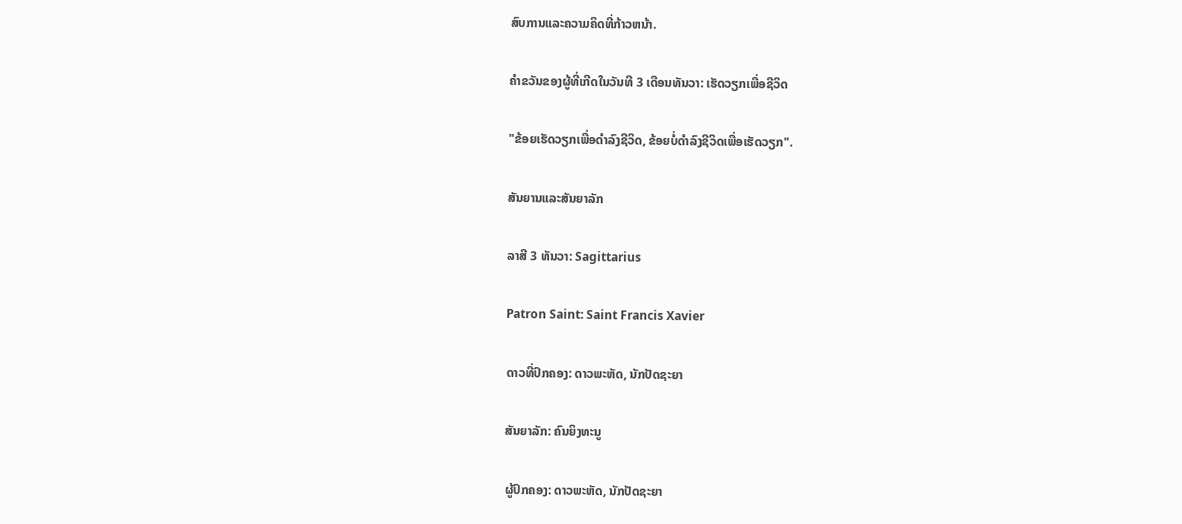ສົບການແລະຄວາມຄິດທີ່ກ້າວຫນ້າ.

ຄໍາຂວັນຂອງຜູ້ທີ່ເກີດໃນວັນທີ 3 ເດືອນທັນວາ: ເຮັດວຽກເພື່ອຊີວິດ

"ຂ້ອຍເຮັດວຽກເພື່ອດໍາລົງຊີວິດ, ຂ້ອຍບໍ່ດໍາລົງຊີວິດເພື່ອເຮັດວຽກ".

ສັນຍານແລະສັນຍາລັກ

ລາສີ 3 ທັນວາ: Sagittarius

Patron Saint: Saint Francis Xavier

ດາວທີ່ປົກຄອງ: ດາວພະຫັດ, ນັກປັດຊະຍາ

ສັນຍາລັກ: ຄົນຍິງທະນູ

ຜູ້ປົກຄອງ: ດາວພະຫັດ, ນັກປັດຊະຍາ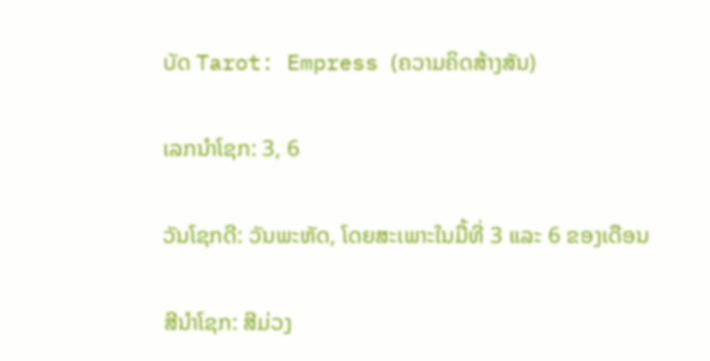ບັດ Tarot: Empress (ຄວາມຄິດສ້າງສັນ)

ເລກນຳໂຊກ: 3, 6

ວັນໂຊກດີ: ວັນພະຫັດ, ໂດຍສະເພາະໃນມື້ທີ່ 3 ແລະ 6 ຂອງເດືອນ

ສີນຳໂຊກ: ສີມ່ວງ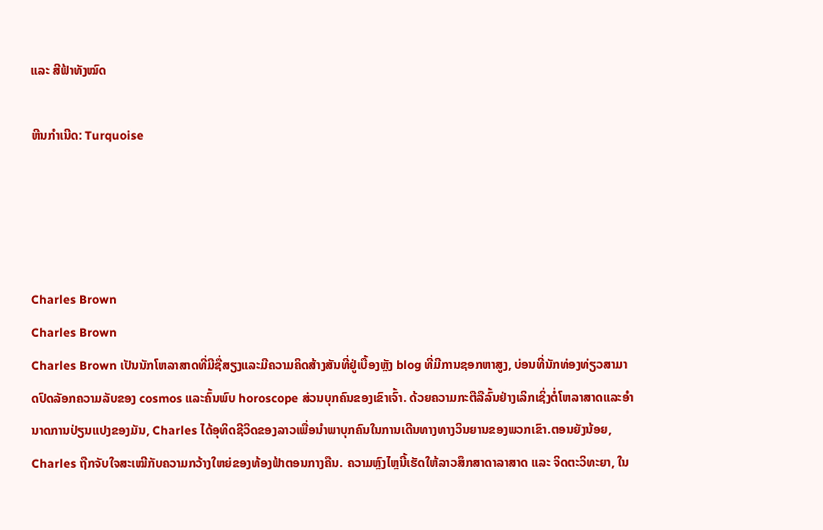ແລະ ສີຟ້າທັງໝົດ

ຫີນກຳເນີດ: Turquoise




Charles Brown
Charles Brown
Charles Brown ເປັນນັກໂຫລາສາດທີ່ມີຊື່ສຽງແລະມີຄວາມຄິດສ້າງສັນທີ່ຢູ່ເບື້ອງຫຼັງ blog ທີ່ມີການຊອກຫາສູງ, ບ່ອນທີ່ນັກທ່ອງທ່ຽວສາມາດປົດລັອກຄວາມລັບຂອງ cosmos ແລະຄົ້ນພົບ horoscope ສ່ວນບຸກຄົນຂອງເຂົາເຈົ້າ. ດ້ວຍຄວາມກະຕືລືລົ້ນຢ່າງເລິກເຊິ່ງຕໍ່ໂຫລາສາດແລະອໍານາດການປ່ຽນແປງຂອງມັນ, Charles ໄດ້ອຸທິດຊີວິດຂອງລາວເພື່ອນໍາພາບຸກຄົນໃນການເດີນທາງທາງວິນຍານຂອງພວກເຂົາ.ຕອນຍັງນ້ອຍ, Charles ຖືກຈັບໃຈສະເໝີກັບຄວາມກວ້າງໃຫຍ່ຂອງທ້ອງຟ້າຕອນກາງຄືນ. ຄວາມຫຼົງໄຫຼນີ້ເຮັດໃຫ້ລາວສຶກສາດາລາສາດ ແລະ ຈິດຕະວິທະຍາ, ໃນ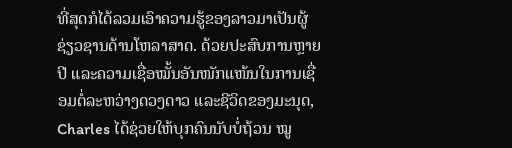ທີ່ສຸດກໍໄດ້ລວມເອົາຄວາມຮູ້ຂອງລາວມາເປັນຜູ້ຊ່ຽວຊານດ້ານໂຫລາສາດ. ດ້ວຍປະສົບການຫຼາຍປີ ແລະຄວາມເຊື່ອໝັ້ນອັນໜັກແໜ້ນໃນການເຊື່ອມຕໍ່ລະຫວ່າງດວງດາວ ແລະຊີວິດຂອງມະນຸດ, Charles ໄດ້ຊ່ວຍໃຫ້ບຸກຄົນນັບບໍ່ຖ້ວນ ໝູ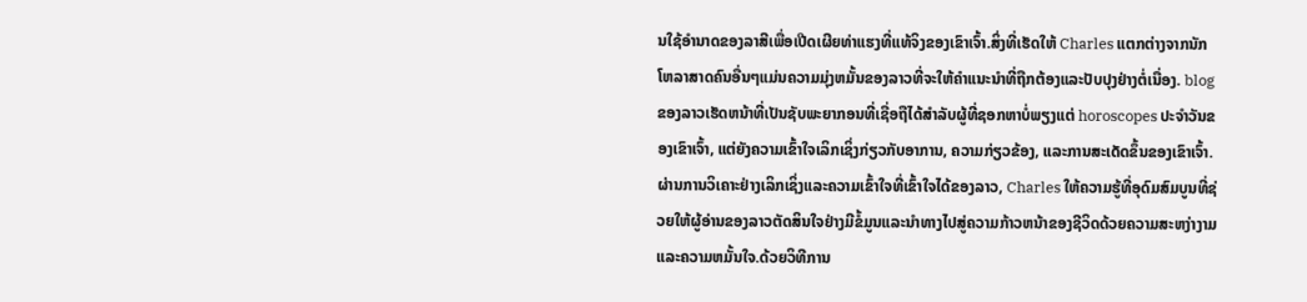ນໃຊ້ອຳນາດຂອງລາສີເພື່ອເປີດເຜີຍທ່າແຮງທີ່ແທ້ຈິງຂອງເຂົາເຈົ້າ.ສິ່ງທີ່ເຮັດໃຫ້ Charles ແຕກຕ່າງຈາກນັກໂຫລາສາດຄົນອື່ນໆແມ່ນຄວາມມຸ່ງຫມັ້ນຂອງລາວທີ່ຈະໃຫ້ຄໍາແນະນໍາທີ່ຖືກຕ້ອງແລະປັບປຸງຢ່າງຕໍ່ເນື່ອງ. blog ຂອງລາວເຮັດຫນ້າທີ່ເປັນຊັບພະຍາກອນທີ່ເຊື່ອຖືໄດ້ສໍາລັບຜູ້ທີ່ຊອກຫາບໍ່ພຽງແຕ່ horoscopes ປະຈໍາວັນຂອງເຂົາເຈົ້າ, ແຕ່ຍັງຄວາມເຂົ້າໃຈເລິກເຊິ່ງກ່ຽວກັບອາການ, ຄວາມກ່ຽວຂ້ອງ, ແລະການສະເດັດຂຶ້ນຂອງເຂົາເຈົ້າ. ຜ່ານການວິເຄາະຢ່າງເລິກເຊິ່ງແລະຄວາມເຂົ້າໃຈທີ່ເຂົ້າໃຈໄດ້ຂອງລາວ, Charles ໃຫ້ຄວາມຮູ້ທີ່ອຸດົມສົມບູນທີ່ຊ່ວຍໃຫ້ຜູ້ອ່ານຂອງລາວຕັດສິນໃຈຢ່າງມີຂໍ້ມູນແລະນໍາທາງໄປສູ່ຄວາມກ້າວຫນ້າຂອງຊີວິດດ້ວຍຄວາມສະຫງ່າງາມແລະຄວາມຫມັ້ນໃຈ.ດ້ວຍວິທີການ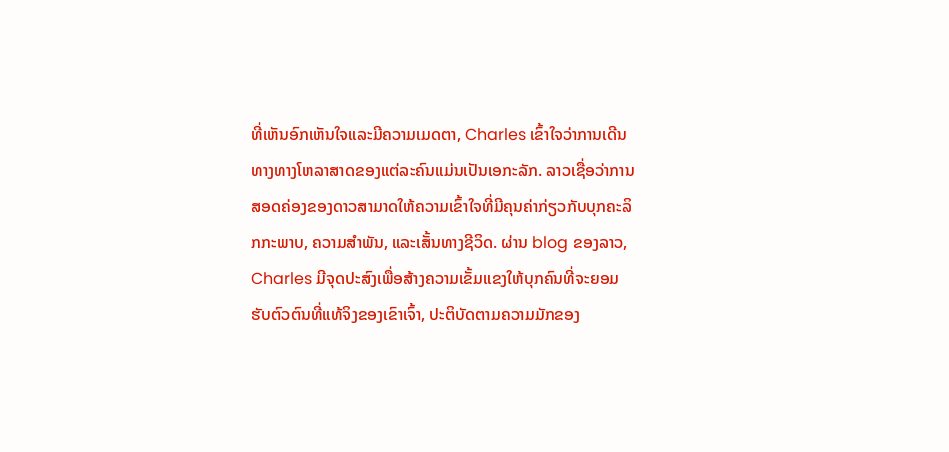ທີ່ເຫັນອົກເຫັນໃຈແລະມີຄວາມເມດຕາ, Charles ເຂົ້າໃຈວ່າການເດີນທາງທາງໂຫລາສາດຂອງແຕ່ລະຄົນແມ່ນເປັນເອກະລັກ. ລາວເຊື່ອວ່າການສອດຄ່ອງຂອງດາວສາມາດໃຫ້ຄວາມເຂົ້າໃຈທີ່ມີຄຸນຄ່າກ່ຽວກັບບຸກຄະລິກກະພາບ, ຄວາມສໍາພັນ, ແລະເສັ້ນທາງຊີວິດ. ຜ່ານ blog ຂອງລາວ, Charles ມີຈຸດປະສົງເພື່ອສ້າງຄວາມເຂັ້ມແຂງໃຫ້ບຸກຄົນທີ່ຈະຍອມຮັບຕົວຕົນທີ່ແທ້ຈິງຂອງເຂົາເຈົ້າ, ປະຕິບັດຕາມຄວາມມັກຂອງ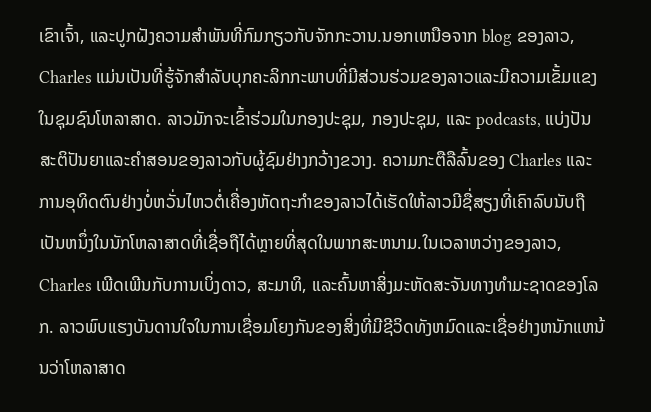ເຂົາເຈົ້າ, ແລະປູກຝັງຄວາມສໍາພັນທີ່ກົມກຽວກັບຈັກກະວານ.ນອກເຫນືອຈາກ blog ຂອງລາວ, Charles ແມ່ນເປັນທີ່ຮູ້ຈັກສໍາລັບບຸກຄະລິກກະພາບທີ່ມີສ່ວນຮ່ວມຂອງລາວແລະມີຄວາມເຂັ້ມແຂງໃນຊຸມຊົນໂຫລາສາດ. ລາວມັກຈະເຂົ້າຮ່ວມໃນກອງປະຊຸມ, ກອງປະຊຸມ, ແລະ podcasts, ແບ່ງປັນສະຕິປັນຍາແລະຄໍາສອນຂອງລາວກັບຜູ້ຊົມຢ່າງກວ້າງຂວາງ. ຄວາມກະຕືລືລົ້ນຂອງ Charles ແລະການອຸທິດຕົນຢ່າງບໍ່ຫວັ່ນໄຫວຕໍ່ເຄື່ອງຫັດຖະກໍາຂອງລາວໄດ້ເຮັດໃຫ້ລາວມີຊື່ສຽງທີ່ເຄົາລົບນັບຖືເປັນຫນຶ່ງໃນນັກໂຫລາສາດທີ່ເຊື່ອຖືໄດ້ຫຼາຍທີ່ສຸດໃນພາກສະຫນາມ.ໃນເວລາຫວ່າງຂອງລາວ, Charles ເພີດເພີນກັບການເບິ່ງດາວ, ສະມາທິ, ແລະຄົ້ນຫາສິ່ງມະຫັດສະຈັນທາງທໍາມະຊາດຂອງໂລກ. ລາວພົບແຮງບັນດານໃຈໃນການເຊື່ອມໂຍງກັນຂອງສິ່ງທີ່ມີຊີວິດທັງຫມົດແລະເຊື່ອຢ່າງຫນັກແຫນ້ນວ່າໂຫລາສາດ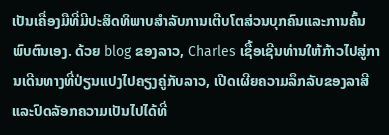ເປັນເຄື່ອງມືທີ່ມີປະສິດທິພາບສໍາລັບການເຕີບໂຕສ່ວນບຸກຄົນແລະການຄົ້ນພົບຕົນເອງ. ດ້ວຍ blog ຂອງລາວ, Charles ເຊື້ອເຊີນທ່ານໃຫ້ກ້າວໄປສູ່ການເດີນທາງທີ່ປ່ຽນແປງໄປຄຽງຄູ່ກັບລາວ, ເປີດເຜີຍຄວາມລຶກລັບຂອງລາສີແລະປົດລັອກຄວາມເປັນໄປໄດ້ທີ່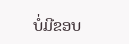ບໍ່ມີຂອບ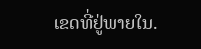ເຂດທີ່ຢູ່ພາຍໃນ.